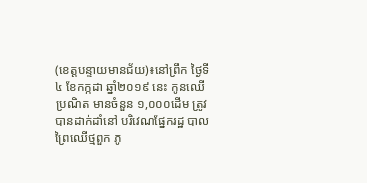(ខេត្តបន្ទាយមានជ័យ)៖នៅព្រឹក ថ្ងៃទី៤ ខែកក្កដា ឆ្នាំ២០១៩ នេះ កូនឈើប្រណិត មានចំនួន ១,០០០ដើម ត្រូវបានដាក់ដាំនៅ បរិវេណផ្នែករដ្ឋ បាលព្រៃឈើថ្មពួក ភូ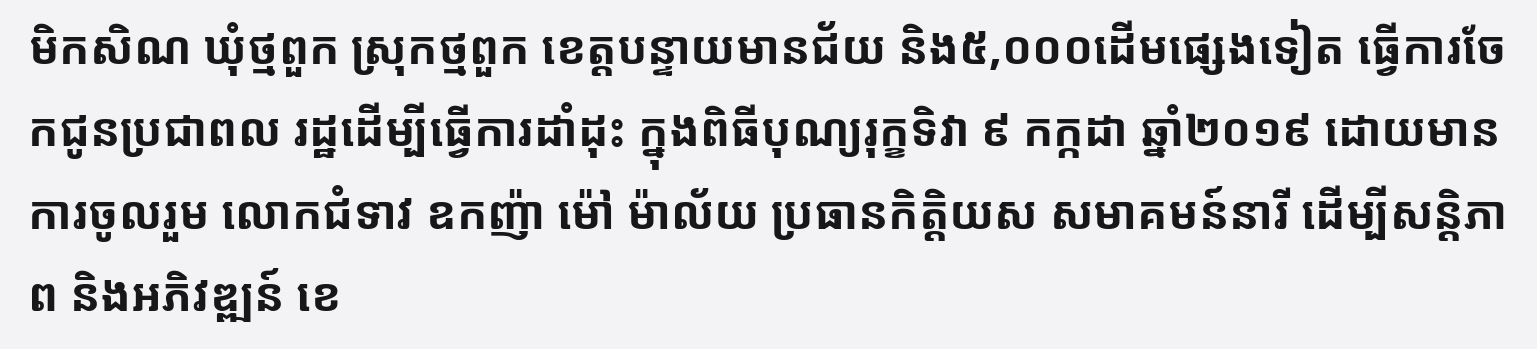មិកសិណ ឃុំថ្មពួក ស្រុកថ្មពួក ខេត្តបន្ទាយមានជ័យ និង៥,០០០ដើមផ្សេងទៀត ធ្វើការចែកជូនប្រជាពល រដ្ឋដើម្បីធ្វើការដាំដុះ ក្នុងពិធីបុណ្យរុក្ខទិវា ៩ កក្កដា ឆ្នាំ២០១៩ ដោយមានការចូលរួម លោកជំទាវ ឧកញ៉ា ម៉ៅ ម៉ាល័យ ប្រធានកិត្តិយស សមាគមន៍នារី ដើម្បីសន្តិភាព និងអភិវឌ្ឍន៍ ខេ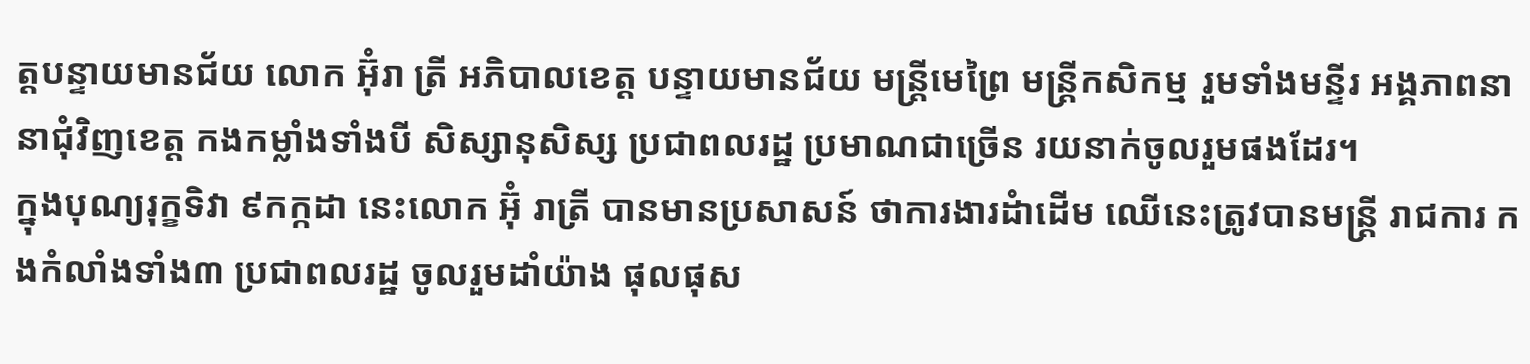ត្តបន្ទាយមានជ័យ លោក អ៊ុំរា ត្រី អភិបាលខេត្ត បន្ទាយមានជ័យ មន្ត្រីមេព្រៃ មន្ត្រីកសិកម្ម រួមទាំងមន្ទីរ អង្គភាពនានាជុំវិញខេត្ត កងកម្លាំងទាំងបី សិស្សានុសិស្ស ប្រជាពលរដ្ឋ ប្រមាណជាច្រើន រយនាក់ចូលរួមផងដែរ។
ក្នុងបុណ្យរុក្ខទិវា ៩កក្កដា នេះលោក អ៊ុំ រាត្រី បានមានប្រសាសន៍ ថាការងារដំាដើម ឈើនេះត្រូវបានមន្ត្រី រាជការ កងកំលាំងទាំង៣ ប្រជាពលរដ្ឋ ចូលរួមដាំយ៉ាង ផុលផុស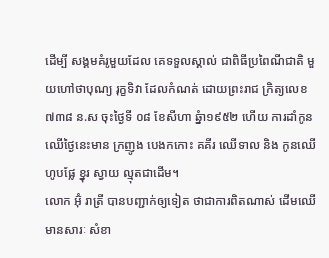ដើម្បី សង្គមគំរូមួយដែល គេទទួលស្គាល់ ជាពិធីប្រពៃណីជាតិ មួយហៅថាបុណ្យ រុក្ខទិវា ដែលកំណត់ ដោយព្រះរាជ ក្រិត្យលេខ ៧៣៨ ន.ស ចុះថ្ងៃទី ០៨ ខែសីហា ឆ្នំា១៩៥២ ហើយ ការដាំកូន ឈើថ្ងៃនេះមាន ក្រញូង បេងកកោះ គគីរ ឈើទាល និង កូនឈើហូបផ្លែ ខ្នុរ ស្វាយ ល្មុតជាដើម។
លោក អ៊ុំ រាត្រី បានបញ្ជាក់ឲ្យទៀត ថាជាការពិតណាស់ ដើមឈើមានសារៈ សំខា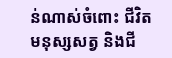ន់ណាស់ចំពោះ ជីវិតមនុស្សសត្វ និងជី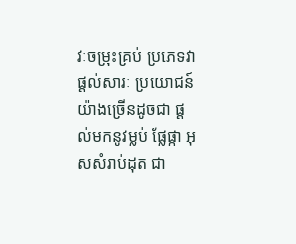វៈចម្រុះគ្រប់ ប្រភេទវាផ្ដល់សារៈ ប្រយោជន៍យ៉ាងច្រើនដូចជា ផ្ដល់មកនូវម្លប់ ផ្លែផ្កា អុសសំរាប់ដុត ជា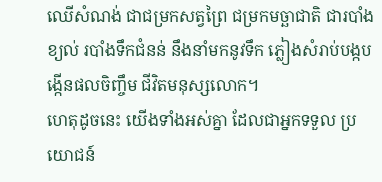ឈើសំណង់ ជាជម្រកសត្វព្រៃ ជម្រកមច្ឆាជាតិ ជារបាំងខ្យល់ របាំងទឹកជំនន់ នឹងនាំមកនូវទឹក ភ្លៀងសំរាប់បង្កប ង្កើនផលចិញ្ចឹម ជីវិតមនុស្សលោក។
ហេតុដូចនេះ យើងទាំងអស់គ្នា ដែលជាអ្នកទទួល ប្រយោជន៍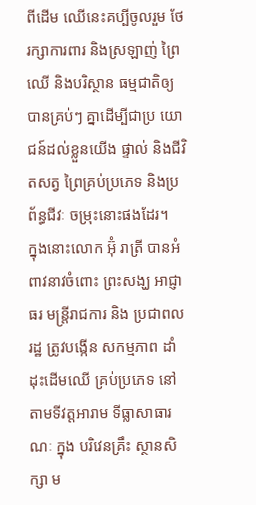ពីដើម ឈើនេះគប្បីចូលរួម ថែរក្សាការពារ និងស្រឡាញ់ ព្រៃឈើ និងបរិស្ថាន ធម្មជាតិឲ្យបានគ្រប់ៗ គ្នាដើម្បីជាប្រ យោជន៍ដល់ខ្លួនយើង ផ្ទាល់ និងជីវិតសត្វ ព្រៃគ្រប់ប្រភេទ និងប្រព័ន្ធជីវៈ ចម្រុះនោះផងដែរ។
ក្នុងនោះលោក អ៊ុំ រាត្រី បានអំពាវនាវចំពោះ ព្រះសង្ឃ អាជ្ញាធរ មន្ត្រីរាជការ និង ប្រជាពលរដ្ឋ ត្រូវបង្កើន សកម្មភាព ដាំដុះដើមឈើ គ្រប់ប្រភេទ នៅតាមទីវត្តអារាម ទីធ្លាសាធារណៈ ក្នុង បរិវេនគ្រឹះ ស្ថានសិក្សា ម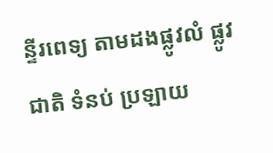ន្ទីរពេទ្យ តាមដងផ្លូវលំ ផ្លូវជាតិ ទំនប់ ប្រឡាយ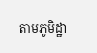តាមភូមិដ្ឋា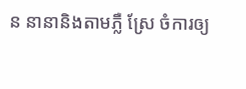ន នានានិងតាមភ្លឺ ស្រែ ចំការឲ្យ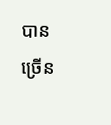បាន ច្រើន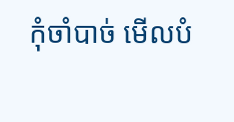កុំចាំបាច់ មើលបំ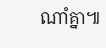ណាំគ្នា៕